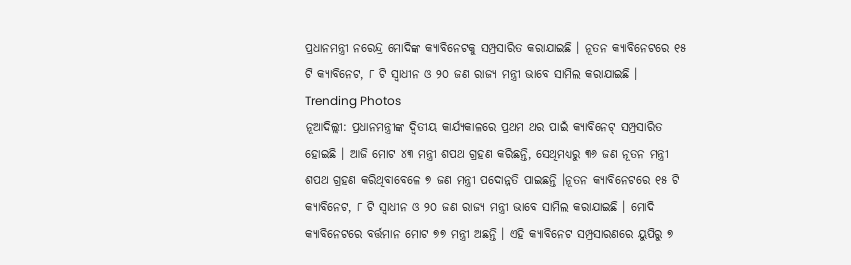ପ୍ରଧାନମନ୍ତ୍ରୀ ନରେନ୍ଦ୍ର ମୋଦିଙ୍କ କ୍ୟାବିନେଟକୁ ସମ୍ପ୍ରସାରିତ କରାଯାଇଛି । ନୂତନ କ୍ୟାବିନେଟରେ ୧୫ ଟି କ୍ୟାବିନେଟ, ୮ ଟି ସ୍ୱାଧୀନ ଓ ୨୦ ଜଣ ରାଜ୍ୟ ମନ୍ତ୍ରୀ ଭାବେ ସାମିଲ କରାଯାଇଛି ।
Trending Photos
ନୂଆଦିଲ୍ଲୀ: ପ୍ରଧାନମନ୍ତ୍ରୀଙ୍କ ଦ୍ୱିତୀୟ କାର୍ଯ୍ୟକାଳରେ ପ୍ରଥମ ଥର ପାଇଁ କ୍ୟାବିନେଟ୍ ସମ୍ପ୍ରସାରିତ ହୋଇଛି । ଆଜି ମୋଟ ୪୩ ମନ୍ତ୍ରୀ ଶପଥ ଗ୍ରହଣ କରିଛନ୍ତି, ସେଥିମଧ୍ୟରୁ ୩୬ ଜଣ ନୂତନ ମନ୍ତ୍ରୀ ଶପଥ ଗ୍ରହଣ କରିଥିବାବେଳେ ୭ ଜଣ ମନ୍ତ୍ରୀ ପଦୋନ୍ନତି ପାଇଛନ୍ତି ।ନୂତନ କ୍ୟାବିନେଟରେ ୧୫ ଟି କ୍ୟାବିନେଟ, ୮ ଟି ସ୍ୱାଧୀନ ଓ ୨୦ ଜଣ ରାଜ୍ୟ ମନ୍ତ୍ରୀ ଭାବେ ସାମିଲ କରାଯାଇଛି । ମୋଦି କ୍ୟାବିନେଟରେ ବର୍ତ୍ତମାନ ମୋଟ ୭୭ ମନ୍ତ୍ରୀ ଅଛନ୍ତି । ଏହି କ୍ୟାବିନେଟ ସମ୍ପ୍ରସାରଣରେ ୟୁପିରୁ ୭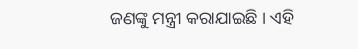ଜଣଙ୍କୁ ମନ୍ତ୍ରୀ କରାଯାଇଛି । ଏହି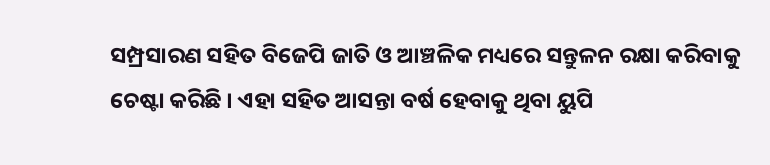ସମ୍ପ୍ରସାରଣ ସହିତ ବିଜେପି ଜାତି ଓ ଆଞ୍ଚଳିକ ମଧ୍ୟରେ ସନ୍ତୁଳନ ରକ୍ଷା କରିବାକୁ ଚେଷ୍ଟା କରିଛି । ଏହା ସହିତ ଆସନ୍ତା ବର୍ଷ ହେବାକୁ ଥିବା ୟୁପି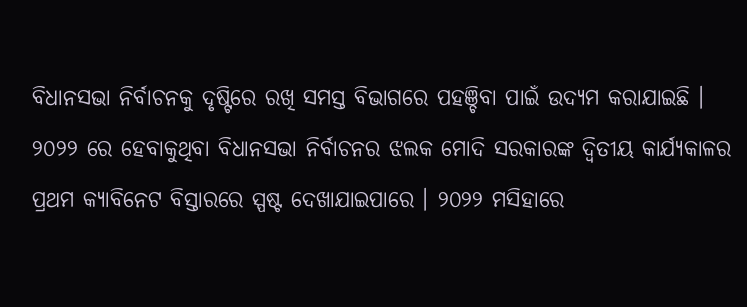ବିଧାନସଭା ନିର୍ବାଚନକୁ ଦୃଷ୍ଟିରେ ରଖି ସମସ୍ତ ବିଭାଗରେ ପହଞ୍ଚିବା ପାଇଁ ଉଦ୍ୟମ କରାଯାଇଛି ।
୨୦୨୨ ରେ ହେବାକୁଥିବା ବିଧାନସଭା ନିର୍ବାଚନର ଝଲକ ମୋଦି ସରକାରଙ୍କ ଦ୍ୱିତୀୟ କାର୍ଯ୍ୟକାଳର ପ୍ରଥମ କ୍ୟାବିନେଟ ବିସ୍ତାରରେ ସ୍ପଷ୍ଟ ଦେଖାଯାଇପାରେ । ୨୦୨୨ ମସିହାରେ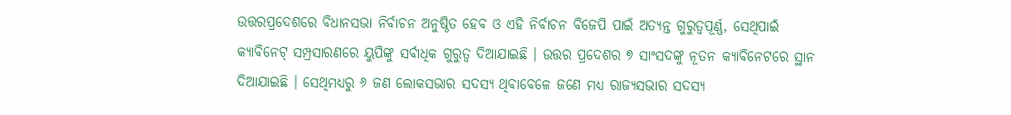ଉତ୍ତରପ୍ରଦେଶରେ ବିଧାନସଭା ନିର୍ବାଚନ ଅନୁଷ୍ଠିତ ହେବ ଓ ଏହି ନିର୍ବାଚନ ବିଜେପି ପାଇଁ ଅତ୍ୟନ୍ତ ଗୁରୁତ୍ୱପୂର୍ଣ୍ଣ, ସେଥିପାଇଁ କ୍ୟାବିନେଟ୍ ସମ୍ପ୍ରସାରଣରେ ୟୁପିଙ୍କୁ ସର୍ବାଧିକ ଗୁରୁତ୍ୱ ଦିଆଯାଇଛି । ଉତ୍ତର ପ୍ରଦେଶର ୭ ସାଂସଦଙ୍କୁ ନୂତନ କ୍ୟାବିନେଟରେ ସ୍ଥାନ ଦିଆଯାଇଛି । ସେଥିମଧ୍ୟରୁ ୬ ଜଣ ଲୋକସଭାର ସଦସ୍ୟ ଥିବାବେଳେ ଜଣେ ମଧ୍ୟ ରାଜ୍ୟସଭାର ସଦସ୍ୟ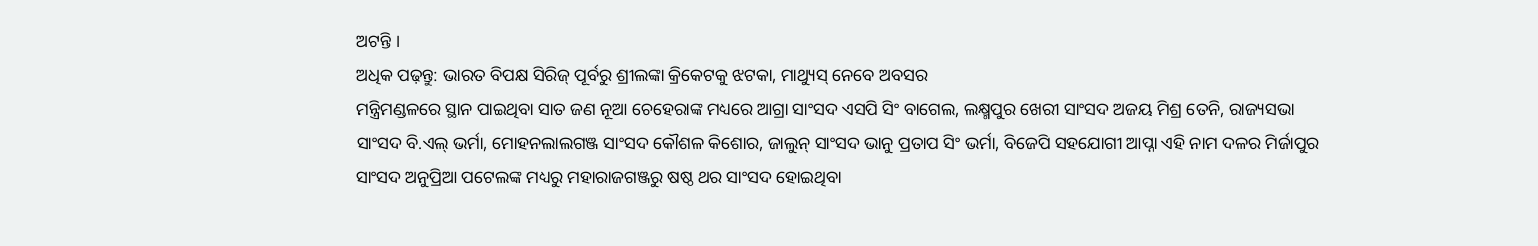ଅଟନ୍ତି ।
ଅଧିକ ପଢ଼ନ୍ତୁ: ଭାରତ ବିପକ୍ଷ ସିରିଜ୍ ପୂର୍ବରୁ ଶ୍ରୀଲଙ୍କା କ୍ରିକେଟକୁ ଝଟକା, ମାଥ୍ୟୁସ୍ ନେବେ ଅବସର
ମନ୍ତ୍ରିମଣ୍ଡଳରେ ସ୍ଥାନ ପାଇଥିବା ସାତ ଜଣ ନୂଆ ଚେହେରାଙ୍କ ମଧ୍ୟରେ ଆଗ୍ରା ସାଂସଦ ଏସପି ସିଂ ବାଗେଲ, ଲକ୍ଷ୍ମପୁର ଖେରୀ ସାଂସଦ ଅଜୟ ମିଶ୍ର ତେନି, ରାଜ୍ୟସଭା ସାଂସଦ ବି.ଏଲ୍ ଭର୍ମା, ମୋହନଲାଲଗଞ୍ଜ ସାଂସଦ କୌଶଳ କିଶୋର, ଜାଲୁନ୍ ସାଂସଦ ଭାନୁ ପ୍ରତାପ ସିଂ ଭର୍ମା, ବିଜେପି ସହଯୋଗୀ ଆପ୍ନା ଏହି ନାମ ଦଳର ମିର୍ଜାପୁର ସାଂସଦ ଅନୁପ୍ରିଆ ପଟେଲଙ୍କ ମଧ୍ୟରୁ ମହାରାଜଗଞ୍ଜରୁ ଷଷ୍ଠ ଥର ସାଂସଦ ହୋଇଥିବା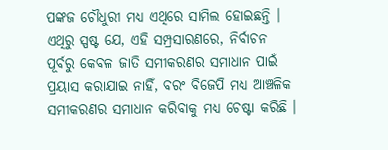ପଙ୍କଜ ଚୌଧୁରୀ ମଧ୍ୟ ଏଥିରେ ସାମିଲ ହୋଇଛନ୍ତି । ଏଥିରୁ ସ୍ପଷ୍ଟ ଯେ, ଏହି ସମ୍ପ୍ରସାରଣରେ, ନିର୍ବାଚନ ପୂର୍ବରୁ କେବଳ ଜାତି ସମୀକରଣର ସମାଧାନ ପାଇଁ ପ୍ରୟାସ କରାଯାଇ ନାହିଁ, ବରଂ ବିଜେପି ମଧ୍ୟ ଆଞ୍ଚଳିକ ସମୀକରଣର ସମାଧାନ କରିବାକୁ ମଧ୍ୟ ଚେଷ୍ଟା କରିଛି ।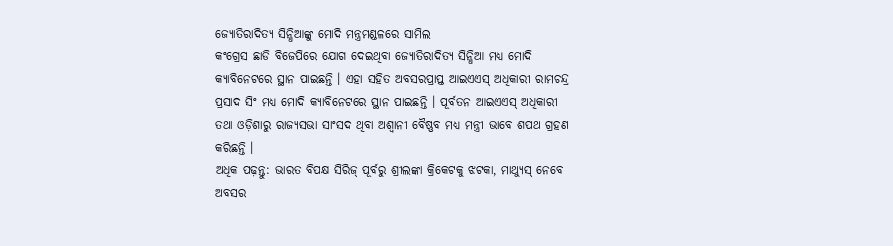ଜ୍ୟୋତିରାଦିତ୍ୟ ସିନ୍ଧିଆଙ୍କୁ ମୋଦି ମନ୍ତ୍ରମଣ୍ଡଳରେ ସାମିଲ
କଂଗ୍ରେସ ଛାଡି ବିଜେପିରେ ଯୋଗ ଦେଇଥିବା ଜ୍ୟୋତିରାଦିତ୍ୟ ସିନ୍ଧିଆ ମଧ୍ୟ ମୋଦି କ୍ୟାବିନେଟରେ ସ୍ଥାନ ପାଇଛନ୍ତି । ଏହା ସହିତ ଅବସରପ୍ରାପ୍ତ ଆଇଏଏସ୍ ଅଧିକାରୀ ରାମଚନ୍ଦ୍ର ପ୍ରସାଦ ସିଂ ମଧ୍ୟ ମୋଦି କ୍ୟାବିନେଟରେ ସ୍ଥାନ ପାଇଛନ୍ତି । ପୂର୍ବତନ ଆଇଏଏସ୍ ଅଧିକାରୀ ତଥା ଓଡ଼ିଶାରୁ ରାଜ୍ୟସଭା ସାଂସଦ ଥିବା ଅଶ୍ୱାନୀ ବୈଷ୍ଣବ ମଧ୍ୟ ମନ୍ତ୍ରୀ ଭାବେ ଶପଥ ଗ୍ରହଣ କରିଛନ୍ତି ।
ଅଧିକ ପଢ଼ନ୍ତୁ: ଭାରତ ବିପକ୍ଷ ସିରିଜ୍ ପୂର୍ବରୁ ଶ୍ରୀଲଙ୍କା କ୍ରିକେଟକୁ ଝଟକା, ମାଥ୍ୟୁସ୍ ନେବେ ଅବସର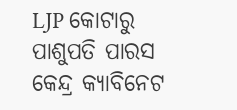LJP କୋଟାରୁ ପାଶୁପତି ପାରସ
କେନ୍ଦ୍ର କ୍ୟାବିନେଟ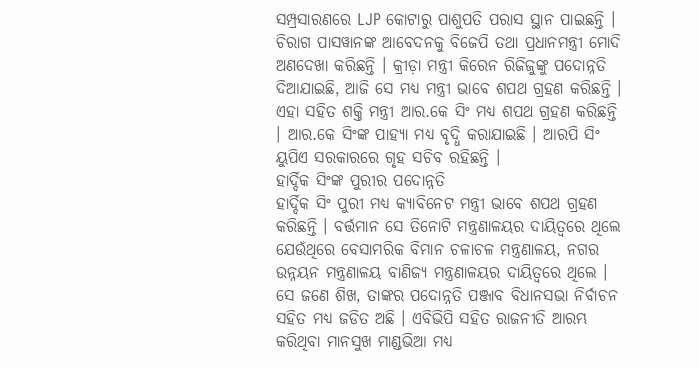ସମ୍ପ୍ରସାରଣରେ LJP କୋଟାରୁ ପାଶୁପତି ପରାସ ସ୍ଥାନ ପାଇଛନ୍ତି । ଚିରାଗ ପାସୱାନଙ୍କ ଆବେଦନକୁ ବିଜେପି ତଥା ପ୍ରଧାନମନ୍ତ୍ରୀ ମୋଦି ଅଣଦେଖା କରିଛନ୍ତି । କ୍ରୀଡ଼ା ମନ୍ତ୍ରୀ କିରେନ ରିଜିଜୁଙ୍କୁ ପଦୋନ୍ନତି ଦିଆଯାଇଛି, ଆଜି ସେ ମଧ୍ୟ ମନ୍ତ୍ରୀ ଭାବେ ଶପଥ ଗ୍ରହଣ କରିଛନ୍ତି । ଏହା ସହିତ ଶକ୍ତି ମନ୍ତ୍ରୀ ଆର.କେ ସିଂ ମଧ୍ୟ ଶପଥ ଗ୍ରହଣ କରିଛନ୍ତି । ଆର.କେ ସିଂଙ୍କ ପାହ୍ୟା ମଧ୍ୟ ବୃଦ୍ଧି କରାଯାଇଛି । ଆରପି ସିଂ ୟୁପିଏ ସରକାରରେ ଗୃହ ସଚିବ ରହିଛନ୍ତି ।
ହାର୍ଦ୍ଦିକ ସିଂଙ୍କ ପୁରୀର ପଦୋନ୍ନତି
ହାର୍ଦ୍ଦିକ ସିଂ ପୁରୀ ମଧ୍ୟ କ୍ୟାବିନେଟ ମନ୍ତ୍ରୀ ଭାବେ ଶପଥ ଗ୍ରହଣ କରିଛନ୍ତି । ବର୍ତ୍ତମାନ ସେ ତିନୋଟି ମନ୍ତ୍ରଣାଳୟର ଦାୟିତ୍ୱରେ ଥିଲେ ଯେଉଁଥିରେ ବେସାମରିକ ବିମାନ ଚଳାଚଳ ମନ୍ତ୍ରଣାଳୟ, ନଗର ଉନ୍ନୟନ ମନ୍ତ୍ରଣାଳୟ ବାଣିଜ୍ୟ ମନ୍ତ୍ରଣାଳୟର ଦାୟିତ୍ୱରେ ଥିଲେ । ସେ ଜଣେ ଶିଖ, ତାଙ୍କର ପଦୋନ୍ନତି ପଞ୍ଜାବ ବିଧାନସଭା ନିର୍ବାଚନ ସହିତ ମଧ୍ୟ ଜଡିତ ଅଛି । ଏବିଭିପି ସହିତ ରାଜନୀତି ଆରମ୍ଭ କରିଥିବା ମାନସୁଖ ମାଣ୍ଡଭିଆ ମଧ୍ୟ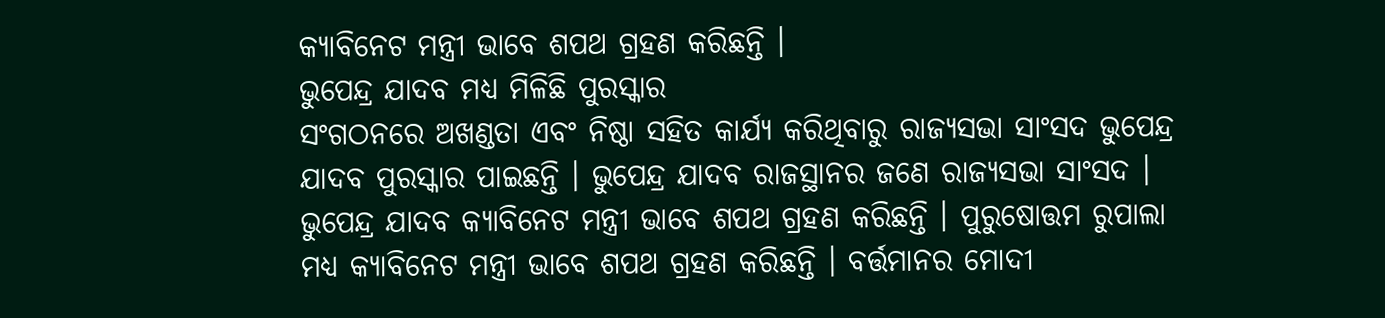କ୍ୟାବିନେଟ ମନ୍ତ୍ରୀ ଭାବେ ଶପଥ ଗ୍ରହଣ କରିଛନ୍ତି ।
ଭୁପେନ୍ଦ୍ର ଯାଦବ ମଧ୍ୟ ମିଳିଛି ପୁରସ୍କାର
ସଂଗଠନରେ ଅଖଣ୍ଡତା ଏବଂ ନିଷ୍ଠା ସହିତ କାର୍ଯ୍ୟ କରିଥିବାରୁ ରାଜ୍ୟସଭା ସାଂସଦ ଭୁପେନ୍ଦ୍ର ଯାଦବ ପୁରସ୍କାର ପାଇଛନ୍ତି । ଭୁପେନ୍ଦ୍ର ଯାଦବ ରାଜସ୍ଥାନର ଜଣେ ରାଜ୍ୟସଭା ସାଂସଦ । ଭୁପେନ୍ଦ୍ର ଯାଦବ କ୍ୟାବିନେଟ ମନ୍ତ୍ରୀ ଭାବେ ଶପଥ ଗ୍ରହଣ କରିଛନ୍ତି । ପୁରୁଷୋତ୍ତମ ରୁପାଲା ମଧ୍ୟ କ୍ୟାବିନେଟ ମନ୍ତ୍ରୀ ଭାବେ ଶପଥ ଗ୍ରହଣ କରିଛନ୍ତି । ବର୍ତ୍ତମାନର ମୋଦୀ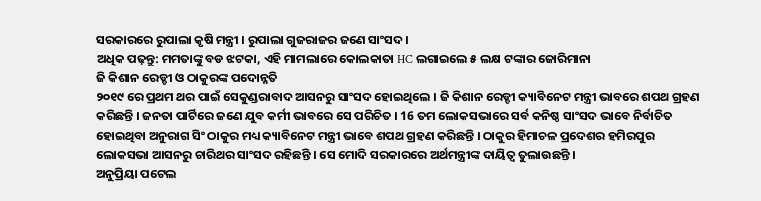ସରକାରରେ ରୁପାଲା କୃଷି ମନ୍ତ୍ରୀ । ରୁପାଲା ଗୁଜରାଜର ଜଣେ ସାଂସଦ ।
ଅଧିକ ପଢ଼ନ୍ତୁ: ମମତାଙ୍କୁ ବଡ ଝଟକା, ଏହି ମାମଲାରେ କୋଲକାତା HC ଲଗାଇଲେ ୫ ଲକ୍ଷ ଟଙ୍କାର ଜୋରିମାନା
ଜି କିଶାନ ରେଡ୍ଡୀ ଓ ଠାକୁରଙ୍କ ପଦୋନ୍ନତି
୨୦୧୯ ରେ ପ୍ରଥମ ଥର ପାଇଁ ସେକୁଣ୍ଡରାବାଦ ଆସନରୁ ସାଂସଦ ହୋଇଥିଲେ । ଜି କିଶାନ ରେଡ୍ଡୀ କ୍ୟାବିନେଟ ମନ୍ତ୍ରୀ ଭାବରେ ଶପଥ ଗ୍ରହଣ କରିଛନ୍ତି । ଜନତା ପାର୍ଟିରେ ଜଣେ ଯୁବ କର୍ମୀ ଭାବରେ ସେ ପରିଚିତ । 16 ତମ ଲୋକସଭାରେ ସର୍ବ କନିଷ୍ଠ ସାଂସଦ ଭାବେ ନିର୍ବାଚିତ ହୋଇଥିବା ଅନୁରାଗ ସିଂ ଠାକୁର ମଧ୍ୟ କ୍ୟାବିନେଟ ମନ୍ତ୍ରୀ ଭାବେ ଶପଥ ଗ୍ରହଣ କରିଛନ୍ତି । ଠାକୁର ହିମାଚଳ ପ୍ରଦେଶର ହମିରପୁର ଲୋକସଭା ଆସନରୁ ଚାରିଥର ସାଂସଦ ରହିଛନ୍ତି । ସେ ମୋଦି ସରକାରରେ ଅର୍ଥମନ୍ତ୍ରୀଙ୍କ ଦାୟିତ୍ବ ତୁଲାଉଛନ୍ତି ।
ଅନୁପ୍ରିୟା ପଟେଲ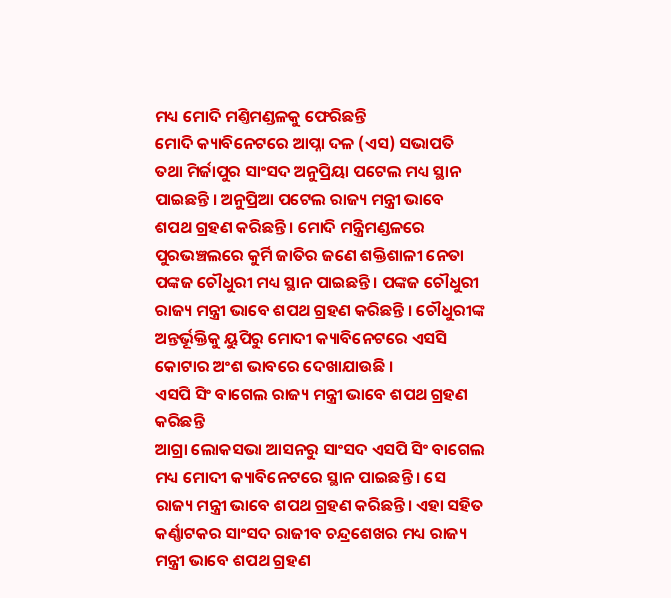ମଧ୍ୟ ମୋଦି ମଣ୍ତିମଣ୍ଡଳକୁ ଫେରିଛନ୍ତି
ମୋଦି କ୍ୟାବିନେଟରେ ଆପ୍ନା ଦଳ (ଏସ) ସଭାପତି ତଥା ମିର୍ଜାପୁର ସାଂସଦ ଅନୁପ୍ରିୟା ପଟେଲ ମଧ୍ୟ ସ୍ଥାନ ପାଇଛନ୍ତି । ଅନୁପ୍ରିଆ ପଟେଲ ରାଜ୍ୟ ମନ୍ତ୍ରୀ ଭାବେ ଶପଥ ଗ୍ରହଣ କରିଛନ୍ତି । ମୋଦି ମନ୍ତ୍ରିମଣ୍ଡଳରେ ପୁରଭଞ୍ଚଲରେ କୁର୍ମି ଜାତିର ଜଣେ ଶକ୍ତିଶାଳୀ ନେତା ପଙ୍କଜ ଚୌଧୁରୀ ମଧ୍ୟ ସ୍ଥାନ ପାଇଛନ୍ତି । ପଙ୍କଜ ଚୌଧୁରୀ ରାଜ୍ୟ ମନ୍ତ୍ରୀ ଭାବେ ଶପଥ ଗ୍ରହଣ କରିଛନ୍ତି । ଚୌଧୁରୀଙ୍କ ଅନ୍ତର୍ଭୂକ୍ତିକୁ ୟୁପିରୁ ମୋଦୀ କ୍ୟାବିନେଟରେ ଏସସି କୋଟାର ଅଂଶ ଭାବରେ ଦେଖାଯାଉଛି ।
ଏସପି ସିଂ ବାଗେଲ ରାଜ୍ୟ ମନ୍ତ୍ରୀ ଭାବେ ଶପଥ ଗ୍ରହଣ କରିଛନ୍ତି
ଆଗ୍ରା ଲୋକସଭା ଆସନରୁ ସାଂସଦ ଏସପି ସିଂ ବାଗେଲ ମଧ୍ୟ ମୋଦୀ କ୍ୟାବିନେଟରେ ସ୍ଥାନ ପାଇଛନ୍ତି । ସେ ରାଜ୍ୟ ମନ୍ତ୍ରୀ ଭାବେ ଶପଥ ଗ୍ରହଣ କରିଛନ୍ତି। ଏହା ସହିତ କର୍ଣ୍ଣାଟକର ସାଂସଦ ରାଜୀବ ଚନ୍ଦ୍ରଶେଖର ମଧ୍ୟ ରାଜ୍ୟ ମନ୍ତ୍ରୀ ଭାବେ ଶପଥ ଗ୍ରହଣ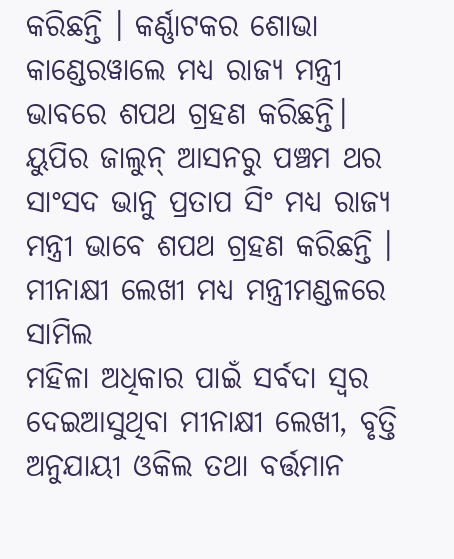କରିଛନ୍ତି । କର୍ଣ୍ଣାଟକର ଶୋଭା କାଣ୍ଡେରୱାଲେ ମଧ୍ୟ ରାଜ୍ୟ ମନ୍ତ୍ରୀ ଭାବରେ ଶପଥ ଗ୍ରହଣ କରିଛନ୍ତି। ୟୁପିର ଜାଲୁନ୍ ଆସନରୁ ପଞ୍ଚମ ଥର ସାଂସଦ ଭାନୁ ପ୍ରତାପ ସିଂ ମଧ୍ୟ ରାଜ୍ୟ ମନ୍ତ୍ରୀ ଭାବେ ଶପଥ ଗ୍ରହଣ କରିଛନ୍ତି ।
ମୀନାକ୍ଷୀ ଲେଖୀ ମଧ୍ୟ ମନ୍ତ୍ରୀମଣ୍ଡଳରେ ସାମିଲ
ମହିଳା ଅଧିକାର ପାଇଁ ସର୍ବଦା ସ୍ୱର ଦେଇଆସୁଥିବା ମୀନାକ୍ଷୀ ଲେଖୀ, ବୃତ୍ତି ଅନୁଯାୟୀ ଓକିଲ ତଥା ବର୍ତ୍ତମାନ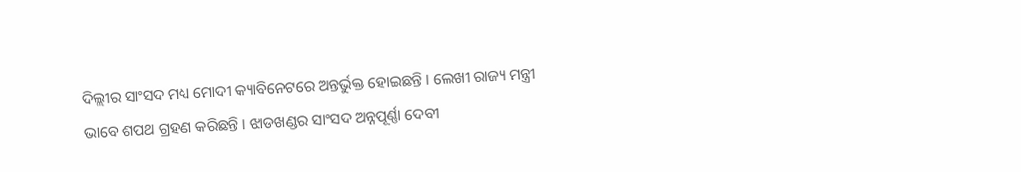ଦିଲ୍ଲୀର ସାଂସଦ ମଧ୍ୟ ମୋଦୀ କ୍ୟାବିନେଟରେ ଅନ୍ତର୍ଭୁକ୍ତ ହୋଇଛନ୍ତି । ଲେଖୀ ରାଜ୍ୟ ମନ୍ତ୍ରୀ ଭାବେ ଶପଥ ଗ୍ରହଣ କରିଛନ୍ତି । ଝାଡଖଣ୍ଡର ସାଂସଦ ଅନ୍ନପୂର୍ଣ୍ଣା ଦେବୀ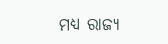ମଧ୍ୟ ରାଜ୍ୟ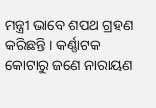ମନ୍ତ୍ରୀ ଭାବେ ଶପଥ ଗ୍ରହଣ କରିଛନ୍ତି । କର୍ଣ୍ଣାଟକ କୋଟାରୁ ଜଣେ ନାରାୟଣ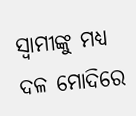ସ୍ୱାମୀଙ୍କୁ ମଧ୍ୟ ଦଳ ମୋଦିରେ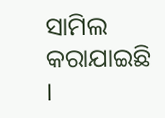ସାମିଲ କରାଯାଇଛି ।